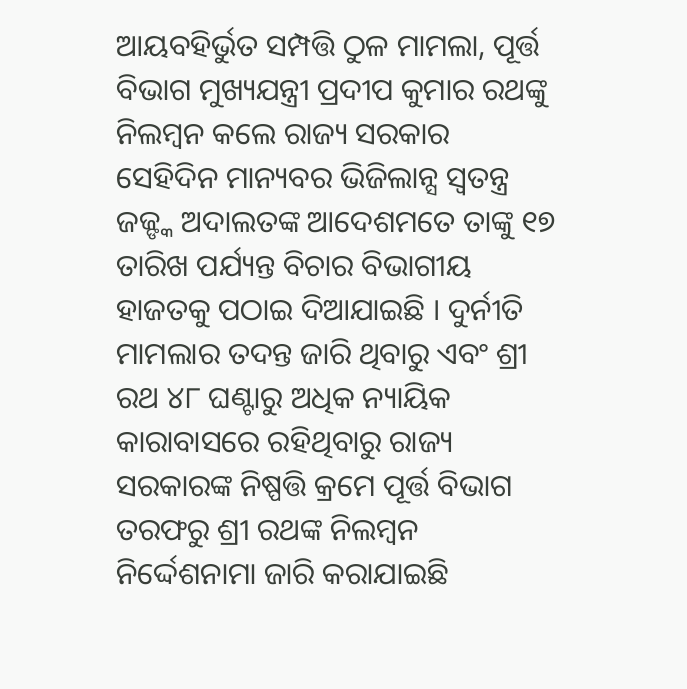ଆୟବହିର୍ଭୁତ ସମ୍ପତ୍ତି ଠୁଳ ମାମଲା, ପୂର୍ତ୍ତ ବିଭାଗ ମୁଖ୍ୟଯନ୍ତ୍ରୀ ପ୍ରଦୀପ କୁମାର ରଥଙ୍କୁ ନିଲମ୍ବନ କଲେ ରାଜ୍ୟ ସରକାର
ସେହିଦିନ ମାନ୍ୟବର ଭିଜିଲାନ୍ସ ସ୍ୱତନ୍ତ୍ର ଜଜ୍ଙ୍କ ଅଦାଲତଙ୍କ ଆଦେଶମତେ ତାଙ୍କୁ ୧୭ ତାରିଖ ପର୍ଯ୍ୟନ୍ତ ବିଚାର ବିଭାଗୀୟ ହାଜତକୁ ପଠାଇ ଦିଆଯାଇଛି । ଦୁର୍ନୀତି ମାମଲାର ତଦନ୍ତ ଜାରି ଥିବାରୁ ଏବଂ ଶ୍ରୀ ରଥ ୪୮ ଘଣ୍ଟାରୁ ଅଧିକ ନ୍ୟାୟିକ କାରାବାସରେ ରହିଥିବାରୁ ରାଜ୍ୟ ସରକାରଙ୍କ ନିଷ୍ପତ୍ତି କ୍ରମେ ପୂର୍ତ୍ତ ବିଭାଗ ତରଫରୁ ଶ୍ରୀ ରଥଙ୍କ ନିଲମ୍ବନ ନିର୍ଦ୍ଦେଶନାମା ଜାରି କରାଯାଇଛି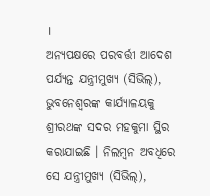।
ଅନ୍ୟପକ୍ଷରେ ପରବର୍ତ୍ତୀ ଆଦେଶ ପର୍ଯ୍ୟନ୍ତ ଯନ୍ତ୍ରୀମୁଖ୍ୟ (ସିଭିଲ୍), ଭୁବନେଶ୍ୱରଙ୍କ କାର୍ଯ୍ୟାଳୟକୁ ଶ୍ରୀରଥଙ୍କ ସଦର ମହକୁମା ସ୍ଥିର କରାଯାଇଛି । ନିଲମ୍ବନ ଅବଧିରେ ସେ ଯନ୍ତ୍ରୀମୁଖ୍ୟ (ସିଭିଲ୍),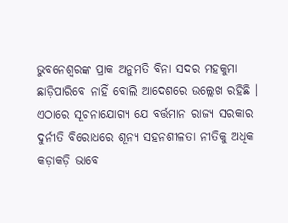ଭୁବନେଶ୍ୱରଙ୍କ ପ୍ରାକ ଅନୁମତି ବିନା ସଦର ମହକୁମା ଛାଡ଼ିପାରିବେ ନାହିଁ ବୋଲି ଆଦେଶରେ ଉଲ୍ଲେଖ ରହିଛି । ଏଠାରେ ସୂଚନାଯୋଗ୍ୟ ଯେ ବର୍ତ୍ତମାନ ରାଜ୍ୟ ସରକାର ଦୁର୍ନୀତି ବିରୋଧରେ ଶୂନ୍ୟ ସହନଶୀଳତା ନୀତିକୁ ଅଧିକ କଡ଼ାକଡ଼ି ଭାବେ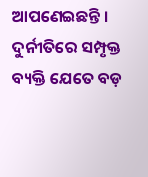ଆପଣେଇଛନ୍ତି । ଦୁର୍ନୀତିରେ ସମ୍ପୃକ୍ତ ବ୍ୟକ୍ତି ଯେତେ ବଡ଼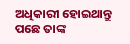ଅଧିକାରୀ ହୋଇଥାନ୍ତୁ ପଛେ ତାଙ୍କ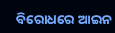ବିରୋଧରେ ଆଇନ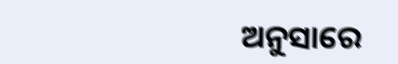ଅନୁସାରେ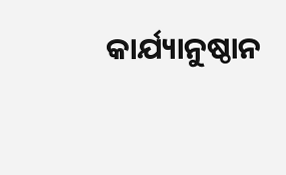କାର୍ଯ୍ୟାନୁଷ୍ଠାନ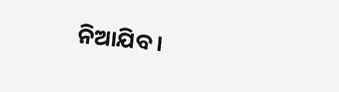ନିଆଯିବ ।